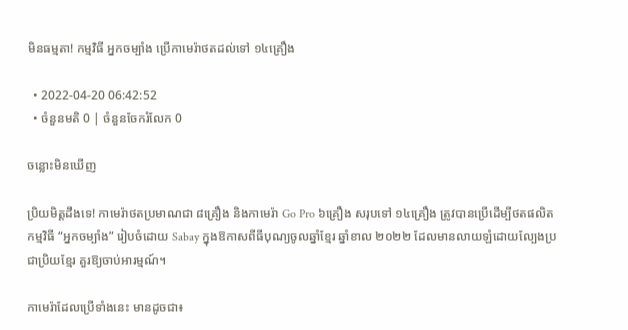មិនធម្មតា! កម្មវិធី អ្នកចម្បាំង ប្រើកាមេរ៉ាថតដល់ទៅ ១៤គ្រឿង

  • 2022-04-20 06:42:52
  • ចំនួនមតិ 0 | ចំនួនចែករំលែក 0

ចន្លោះមិនឃើញ

ប្រិយមិត្តដឹងទេ! កាមេរ៉ាថតប្រមាណជា ៨គ្រឿង និងកាមេរ៉ា Go Pro ៦គ្រឿង សរុបទៅ ១៤គ្រឿង ត្រូវបានប្រើដើម្បីថតផលិតកម្មវិធី “អ្នកចម្បាំង” រៀបចំដោយ Sabay ក្នុងឱកាសពីធីបុណ្យចូលឆ្នាំខ្មែរ ឆ្នាំខាល ២០២២ ដែលមានលាយឡំដោយល្បែងប្រជាប្រិយខ្មែរ គួរឱ្យចាប់អារម្មណ៍។

កាមេរ៉ាដែលប្រើទាំងនេះ មានដូចជា៖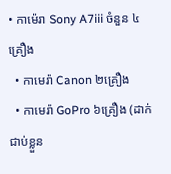• កាម៉េរា Sony A7iii ចំនួន ៤គ្រឿង
  • កាមេរ៉ា Canon ២គ្រឿង
  • កាមេរ៉ា GoPro ៦គ្រឿង (ដាក់ជាប់ខ្លួន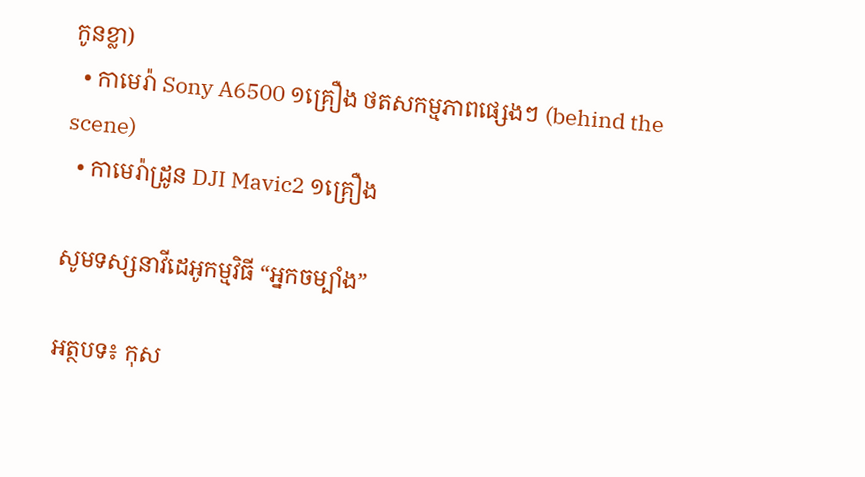កូនខ្លា)
  • កាមេរ៉ា Sony A6500 ១គ្រឿង ថតសកម្មភាពផ្សេងៗ (behind the scene)
  • កាមេរ៉ាដ្រូន DJI Mavic2 ១គ្រឿង

សូមទស្សនាវីដេអូកម្មវិធី “អ្នកចម្បាំង”

អត្ថបទ៖ កុស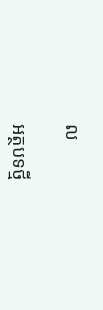ល

អត្ថបទថ្មី